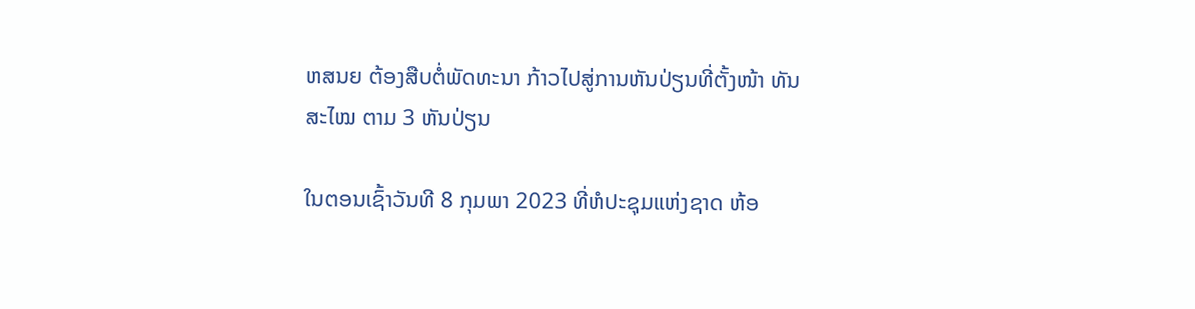ຫສນຍ ຕ້ອງສືບຕໍ່ພັດທະນາ ກ້າວໄປສູ່ການຫັນປ່ຽນທີ່ຕັ້ງໜ້າ ທັນສະໄໝ ຕາມ 3 ຫັນປ່ຽນ

ໃນຕອນເຊົ້າວັນທີ 8 ກຸມພາ 2023 ທີ່ຫໍປະຊຸມແຫ່ງຊາດ ຫ້ອ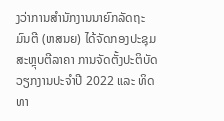ງວ່າການສຳນັກງານນາຍົກລັດຖະມົນຕີ (ຫສນຍ) ໄດ້ຈັດກອງປະຊຸມສະຫຼຸບຕີລາຄາ ການຈັດຕັ້ງປະຕິບັດວຽກງານປະຈໍາປີ 2022 ແລະ ທິດທາ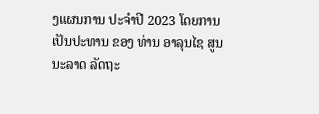ງແຜນການ ປະຈຳປີ 2023 ໂດຍການເປັນປະທານ ຂອງ ທ່ານ ອາລຸນໄຊ ສູນນະລາດ ລັດຖະ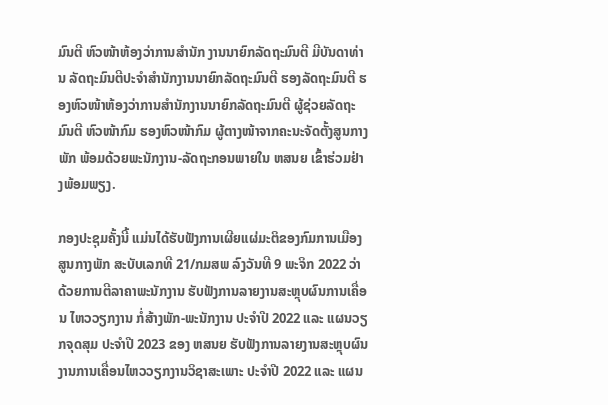ມົນຕີ ຫົວໜ້າຫ້ອງວ່າການສຳນັກ ງານນາຍົກລັດຖະມົນຕີ ມີບັນດາທ່ານ ລັດຖະມົນຕີປະຈຳສຳນັກງານນາຍົກລັດຖະມົນຕີ ຮອງລັດຖະມົນຕີ ຮອງຫົວໜ້າຫ້ອງວ່າການສຳນັກງານນາຍົກລັດຖະມົນຕີ ຜູ້ຊ່ວຍລັດຖະມົນຕີ ຫົວໜ້າກົມ ຮອງຫົວໜ້າກົມ ຜູ້ຕາງໜ້າຈາກຄະນະຈັດຕັ້ງສູນກາງພັກ ພ້ອມດ້ວຍພະນັກງານ-ລັດຖະກອນພາຍໃນ ຫສນຍ ເຂົ້າຮ່ວມຢ່າງພ້ອມພຽງ.

ກອງປະຊຸມຄັ້ງນີ້ ແມ່ນໄດ້ຮັບຟັງການເຜີຍແຜ່ມະຕິຂອງກົມການເມືອງສູນກາງພັກ ສະບັບເລກທີ 21/ກມສພ ລົງວັນທີ 9 ພະຈິກ 2022 ວ່າດ້ວຍການຕີລາຄາພະນັກງານ ຮັບຟັງການລາຍງານສະຫຼຸບຜົນການເຄື່ອນ ໄຫວວຽກງານ ກໍ່ສ້າງພັກ-ພະນັກງານ ປະຈຳປີ 2022 ແລະ ແຜນວຽກຈຸດສຸມ ປະຈຳປີ 2023 ຂອງ ຫສນຍ ຮັບຟັງການລາຍງານສະຫຼຸບຜົນງານການເຄື່ອນໄຫວວຽກງານວິຊາສະເພາະ ປະຈຳປີ 2022 ແລະ ແຜນ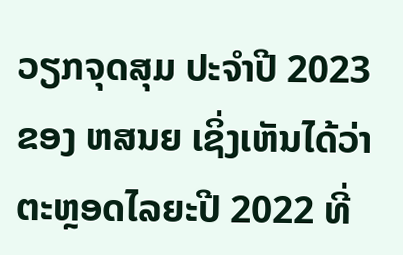ວຽກຈຸດສຸມ ປະຈຳປີ 2023 ຂອງ ຫສນຍ ເຊິ່ງເຫັນໄດ້ວ່າ ຕະຫຼອດໄລຍະປີ 2022 ທີ່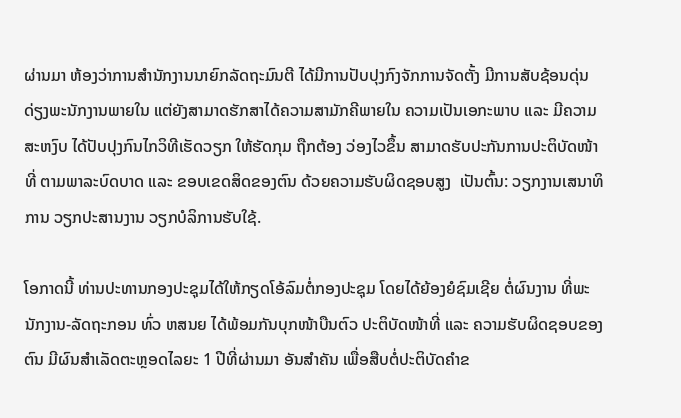ຜ່ານມາ ຫ້ອງວ່າການສໍານັກງານນາຍົກລັດຖະມົນຕີ ໄດ້ມີການປັບປຸງກົງຈັກການຈັດຕັ້ງ ມີການສັບຊ້ອນດຸ່ນດ່ຽງພະນັກງານພາຍໃນ ແຕ່ຍັງສາມາດຮັກສາໄດ້ຄວາມສາມັກຄີພາຍໃນ ຄວາມເປັນເອກະພາບ ແລະ ມີຄວາມສະຫງົບ ໄດ້ປັບປຸງກົນໄກວິທີເຮັດວຽກ ໃຫ້ຮັດກຸມ ຖືກຕ້ອງ ວ່ອງໄວຂຶ້ນ ສາມາດຮັບປະກັນການປະຕິບັດໜ້າທີ່ ຕາມພາລະບົດບາດ ແລະ ຂອບເຂດສິດຂອງຕົນ ດ້ວຍຄວາມຮັບຜິດຊອບສູງ  ເປັນຕົ້ນ: ວຽກງານເສນາທິການ ວຽກປະສານງານ ວຽກບໍລິການຮັບໃຊ້.

ໂອກາດນີ້ ທ່ານປະທານກອງປະຊຸມໄດ້ໃຫ້ກຽດໂອ້ລົມຕໍ່ກອງປະຊຸມ ໂດຍໄດ້ຍ້ອງຍໍຊົມເຊີຍ ຕໍ່ຜົນງານ ທີ່ພະນັກງານ-ລັດຖະກອນ ທົ່ວ ຫສນຍ ໄດ້ພ້ອມກັນບຸກໜ້າບືນຕົວ ປະຕິບັດໜ້າທີ່ ແລະ ຄວາມຮັບຜິດຊອບຂອງຕົນ ມີຜົນສຳເລັດຕະຫຼອດໄລຍະ 1 ປີທີ່ຜ່ານມາ ອັນສຳຄັນ ເພື່ອສືບຕໍ່ປະຕິບັດຄໍາຂ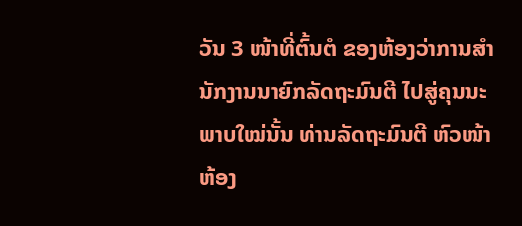ວັນ 3 ໜ້າທີ່ຕົ້ນຕໍ ຂອງຫ້ອງວ່າການສໍານັກງານນາຍົກລັດຖະມົນຕີ ໄປສູ່ຄຸນນະພາບໃໝ່ນັ້ນ ທ່ານລັດຖະມົນຕີ ຫົວໜ້າຫ້ອງ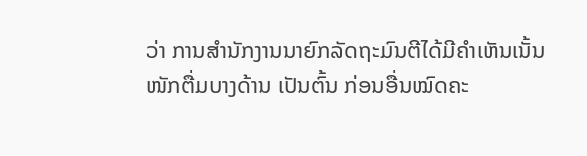ວ່າ ການສໍານັກງານນາຍົກລັດຖະມົນຕີໄດ້ມີຄຳເຫັນເນັ້ນໜັກຕື່ມບາງດ້ານ ເປັນຕົ້ນ ກ່ອນອື່ນໝົດຄະ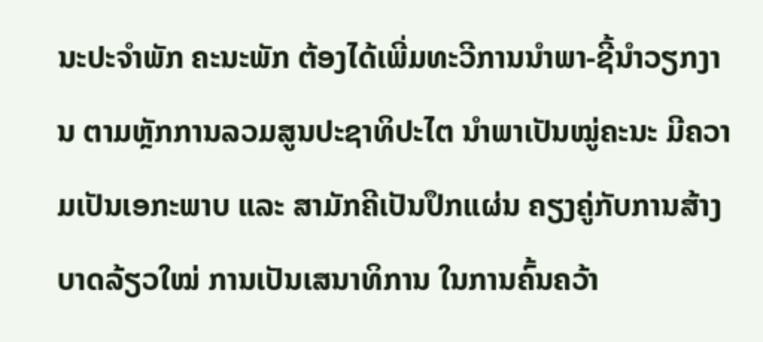ນະປະຈໍາພັກ ຄະນະພັກ ຕ້ອງໄດ້ເພີ່ມທະວີການນໍາພາ-ຊີ້ນໍາວຽກງານ ຕາມຫຼັກການລວມສູນປະຊາທິປະໄຕ ນຳພາເປັນໝູ່ຄະນະ ມີຄວາມເປັນເອກະພາບ ແລະ ສາມັກຄີເປັນປຶກແຜ່ນ ຄຽງຄູ່ກັບການສ້າງບາດລ້ຽວໃໝ່ ການເປັນເສນາທິການ ໃນການຄົ້ນຄວ້າ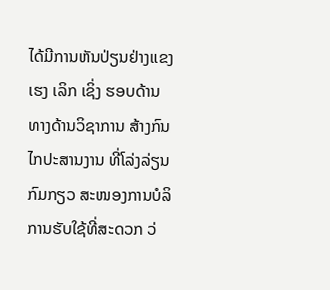ໄດ້ມີການຫັນປ່ຽນຢ່າງແຂງເຮງ ເລິກ ເຊິ່ງ ຮອບດ້ານ ທາງດ້ານວິຊາການ ສ້າງກົນໄກປະສານງານ ທີ່ໂລ່ງລ່ຽນ ກົມກຽວ ສະໜອງການບໍລິການຮັບໃຊ້ທີ່ສະດວກ ວ່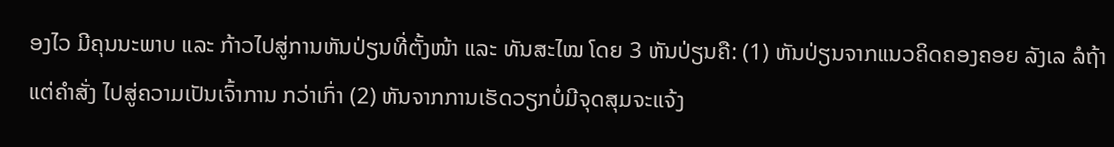ອງໄວ ມີຄຸນນະພາບ ແລະ ກ້າວໄປສູ່ການຫັນປ່ຽນທີ່ຕັ້ງໜ້າ ແລະ ທັນສະໄໝ ໂດຍ 3 ຫັນປ່ຽນຄື: (1) ຫັນປ່ຽນຈາກແນວຄິດຄອງຄອຍ ລັງເລ ລໍຖ້າແຕ່ຄຳສັ່ງ ໄປສູ່ຄວາມເປັນເຈົ້າການ ກວ່າເກົ່າ (2) ຫັນຈາກການເຮັດວຽກບໍ່ມີຈຸດສຸມຈະແຈ້ງ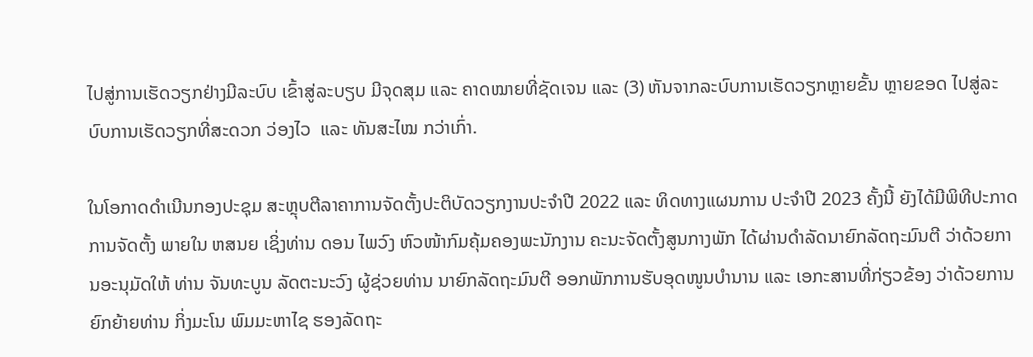ໄປສູ່ການເຮັດວຽກຢ່າງມີລະບົບ ເຂົ້າສູ່ລະບຽບ ມີຈຸດສຸມ ແລະ ຄາດໝາຍທີ່ຊັດເຈນ ແລະ (3) ຫັນຈາກລະບົບການເຮັດວຽກຫຼາຍຂັ້ນ ຫຼາຍຂອດ ໄປສູ່ລະບົບການເຮັດວຽກທີ່ສະດວກ ວ່ອງໄວ  ແລະ ທັນສະໄໝ ກວ່າເກົ່າ.

ໃນໂອກາດດໍາເນີນກອງປະຊຸມ ສະຫຼຸບຕີລາຄາການຈັດຕັ້ງປະຕິບັດວຽກງານປະຈໍາປີ 2022 ແລະ ທິດທາງແຜນການ ປະຈຳປີ 2023 ຄັ້ງນີ້ ຍັງໄດ້ມີພິທີປະກາດການຈັດຕັ້ງ ພາຍໃນ ຫສນຍ ເຊິ່ງທ່ານ ດອນ ໄພວົງ ຫົວໜ້າກົມຄຸ້ມຄອງພະນັກງານ ຄະນະຈັດຕັ້ງສູນກາງພັກ ໄດ້ຜ່ານດໍາລັດນາຍົກລັດຖະມົນຕີ ວ່າດ້ວຍການອະນຸມັດໃຫ້ ທ່ານ ຈັນທະບູນ ລັດຕະນະວົງ ຜູ້ຊ່ວຍທ່ານ ນາຍົກລັດຖະມົນຕີ ອອກພັກການຮັບອຸດໜູນບໍານານ ແລະ ເອກະສານທີ່ກ່ຽວຂ້ອງ ວ່າດ້ວຍການຍົກຍ້າຍທ່ານ ກິ່ງມະໂນ ພົມມະຫາໄຊ ຮອງລັດຖະ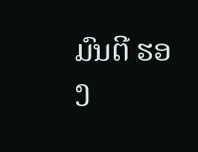ມົນຕີ ຮອງ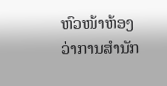ຫົວໜ້າຫ້ອງວ່າການສໍານັກ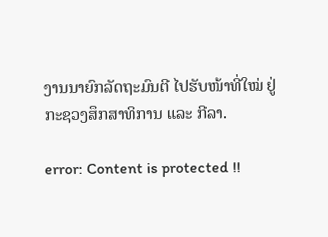ງານນາຍົກລັດຖະມົນຕີ ໄປຮັບໜ້າທີ່ໃໝ່ ຢູ່ກະຊວງສຶກສາທິການ ແລະ ກີລາ.

error: Content is protected !!